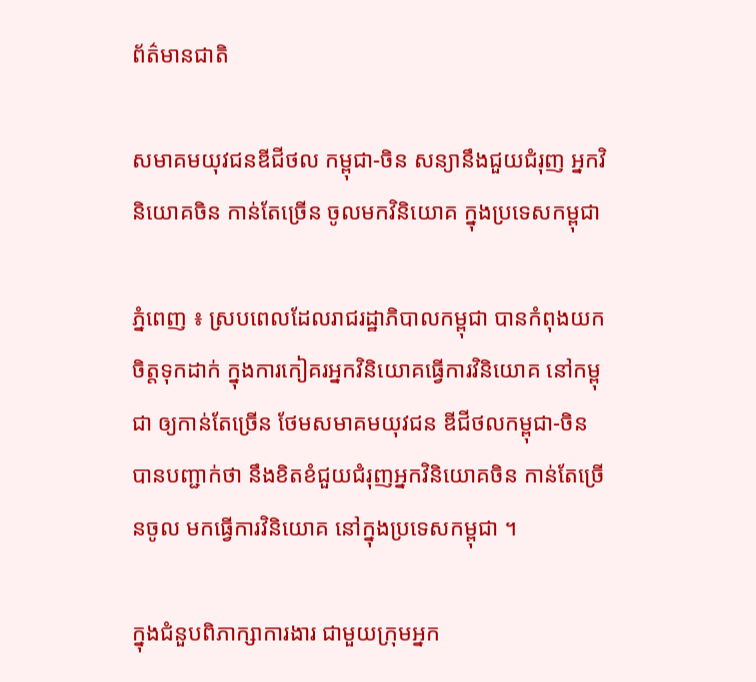ព័ត៌មានជាតិ

សមាគមយុវជនឌីជីថល កម្ពុជា-ចិន សន្យានឹងជួយជំរុញ អ្នកវិនិយោគចិន កាន់តែច្រើន ចូលមកវិនិយោគ ក្នុងប្រទេសកម្ពុជា

ភ្នំពេញ ៖ ស្របពេលដែលរាជរដ្ឋាភិបាលកម្ពុជា បានកំពុងយកចិត្តទុកដាក់ ក្នុងការកៀគរអ្នកវិនិយោគធ្វើការវិនិយោគ នៅកម្ពុជា ឲ្យកាន់តែច្រើន ថែមសមាគមយុវជន ឌីជីថលកម្ពុជា-ចិនបានបញ្ជាក់ថា នឹងខិតខំជួយជំរុញអ្នកវិនិយោគចិន កាន់តែច្រើនចូល មកធ្វើការវិនិយោគ នៅក្នុងប្រទេសកម្ពុជា ។

ក្នុងជំនួបពិភាក្សាការងារ ជាមួយក្រុមអ្នក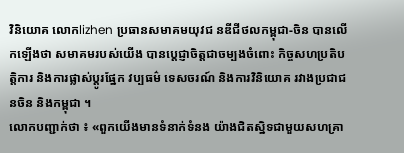វិនិយោគ លោកlizhen ប្រធានសមាគមយុវជ នឌីជីថលកម្ពុជា-ចិន បានលើកឡើងថា សមាគមរបស់យើង បានប្តេជ្ញាចិត្តជាចម្បងចំពោះ កិច្ចសហប្រតិបត្តិការ និងការផ្លាស់ប្តូរផ្នែក វប្បធម៌ ទេសចរណ៍ និងការវិនិយោគ រវាងប្រជាជនចិន និងកម្ពុជា ។
លោកបញ្ជាក់ថា ៖ «ពួកយើងមានទំនាក់ទំនង យ៉ាងជិតស្និទជាមួយសហគ្រា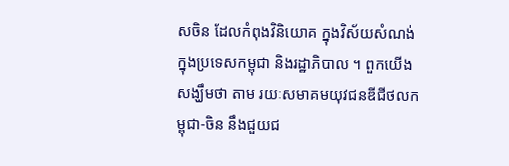សចិន ដែលកំពុងវិនិយោគ ក្នុងវិស័យសំណង់ក្នុងប្រទេសកម្ពុជា និងរដ្ឋាភិបាល ។ ពួកយើងសង្ឃឹមថា តាម រយៈសមាគមយុវជនឌីជីថលកម្ពុជា-ចិន នឹងជួយជ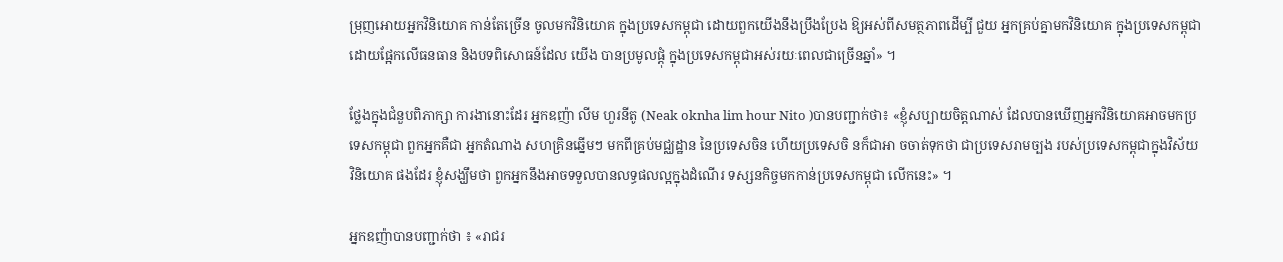ម្រុញអោយអ្នកវិនិយោគ កាន់តែច្រើន ចូលមកវិនិយោគ ក្នុងប្រទេសកម្ពុជា ដោយពួកយើងនឹងប្រឹងប្រែង ឱ្យអស់ពីសមត្ថភាពដើម្បី ជួយ អ្នកគ្រប់គ្នាមកវិនិយោគ ក្នុងប្រទេសកម្ពុជា ដោយផ្អែកលើធនធាន និងបទពិសោធន៍ដែល យើង បានប្រមូលផ្ដុំ ក្នុងប្រទេសកម្ពុជាអស់រយៈពេលជាច្រើនឆ្នាំ» ។

ថ្លែងក្នុងជំនួបពិភាក្សា ការងានោះដែរ អ្នកឧញ៉ា លីម ហួរនីតូ (Neak oknha lim hour Nito )បានបញ្ជាក់ថា៖ «ខ្ញុំសប្បាយចិត្តណាស់ ដែលបានឃើញអ្នកវិនិយោគអាចមកប្រ ទេសកម្ពុជា ពួកអ្នកគឺជា អ្នកតំណាង សហគ្រិនឆ្នើមៗ មកពីគ្រប់មជ្ឈដ្ឋាន នៃប្រទេសចិន ហើយប្រទេសចិ នក៏ជាអា ចចាត់ទុកថា ជាប្រទេសរាមច្បង របស់ប្រទេសកម្ពុជាក្នុងវិស័យវិនិយោគ ផងដែរ ខ្ញុំសង្ឃឹមថា ពួកអ្នកនឹងអាចទទួលបានលទ្ធផលល្អក្នុងដំណើរ ទស្សនកិច្ចមកកាន់ប្រទេសកម្ពុជា លើកនេះ» ។

អ្នកឧញ៉ាបានបញ្ជាក់ថា ៖ «រាជរ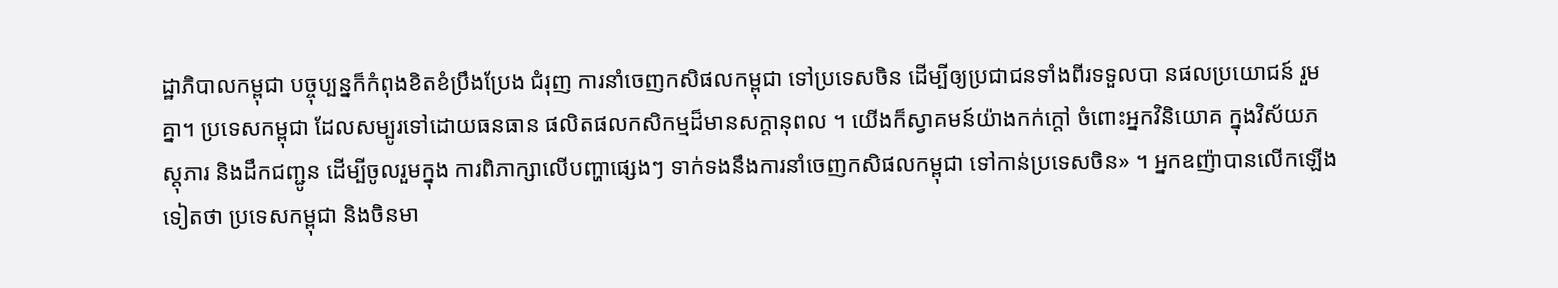ដ្ឋាភិបាលកម្ពុជា បច្ចុប្បន្នក៏កំពុងខិតខំប្រឹងប្រែង ជំរុញ ការនាំចេញកសិផលកម្ពុជា ទៅប្រទេសចិន ដើម្បីឲ្យប្រជាជនទាំងពីរទទួលបា នផលប្រយោជន៍ រួមគ្នា។ ប្រទេសកម្ពុជា ដែលសម្បូរទៅដោយធនធាន ផលិតផលកសិកម្មដ៏មានសក្តានុពល ។ យើងក៏ស្វាគមន៍យ៉ាងកក់ក្តៅ ចំពោះអ្នកវិនិយោគ ក្នុងវិស័យភស្តុភារ និងដឹកជញ្ជូន ដើម្បីចូលរួមក្នុង ការពិភាក្សាលើបញ្ហាផ្សេងៗ ទាក់ទងនឹងការនាំចេញកសិផលកម្ពុជា ទៅកាន់ប្រទេសចិន» ។ អ្នកឧញ៉ាបានលើកឡើងទៀតថា ប្រទេសកម្ពុជា និងចិនមា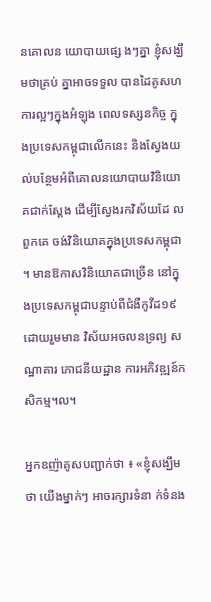នគោលន យោបាយផ្សេ ងៗគ្នា ខ្ញុំសង្ឃឹមថាគ្រប់ គ្នាអាចទទួល បានដៃគូសហការល្អៗក្នុងអំឡុង ពេលទស្សនកិច្ច ក្នុងប្រទេសកម្ពុជាលើកនេះ និងស្វែងយល់បន្ថែមអំពីគោលនយោបាយវិនិយោគជាក់ស្តែង ដើម្បីស្វែងរកវិស័យដែ លពួកគេ ចង់វិនិយោគក្នុងប្រទេសកម្ពុជា ។ មានឱកាសវិនិយោគជាច្រើន នៅក្នុងប្រទេសកម្ពុជាបន្ទាប់ពីជំងឺកូវីដ១៩ ដោយរួមមាន វិស័យអចលនទ្រព្យ សណ្ឋាគារ ភោជនីយដ្ឋាន ការអភិវឌ្ឍន៍កសិកម្ម។ល។

អ្នកឧញ៉ាគូសបញ្ជាក់ថា ៖ «ខ្ញុំសង្ឃឹមថា យើងម្នាក់ៗ អាចរក្សារទំនា ក់ទំនង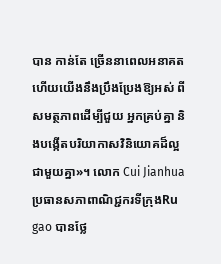បាន កាន់តែ ច្រើននាពេលអនាគត ហើយយើងនឹងប្រឹងប្រែងឱ្យអស់ ពីសមត្ថភាពដើម្បីជួយ អ្នកគ្រប់គ្នា និងបង្កើតបរិយាកាសវិនិយោគដ៏ល្អជាមួយគ្នា»។ លោក Cui Jianhua ប្រធានសភាពាណិជ្ជករទីក្រុងRu gao បានថ្លែ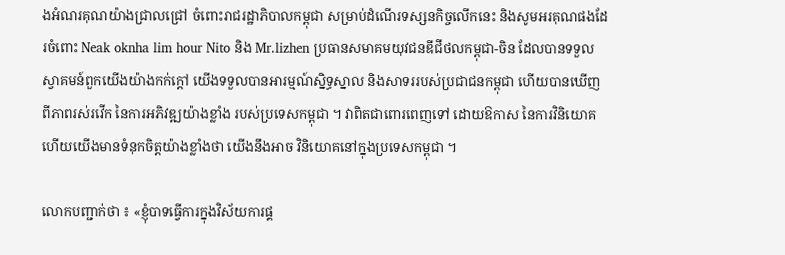ងអំណរគុណយ៉ាងជ្រាលជ្រៅ ចំពោះរាជរដ្ឋាភិបាលកម្ពុជា សម្រាប់ដំណើរទស្សនកិច្ចលើកនេះ និងសូមអរគុណផងដែរចំពោះ Neak oknha lim hour Nito និង Mr.lizhen ប្រធានសមាគមយុវជនឌីជីថលកម្ពុជា-ចិន ដែលបានទទួលស្វាគមន៍ពួកយើងយ៉ាងកក់ក្ដៅ យើងទទួលបានអារម្មណ៍ស្និទ្ធស្នាល និងសាទររបស់ប្រជាជនកម្ពុជា ហើយបានឃើញ ពីភាពរស់រវើក នៃការអភិវឌ្ឍយ៉ាងខ្លាំង របស់ប្រទេសកម្ពុជា ។ វាពិតជាពោរពេញទៅ ដោយឱកាស នៃការវិនិយោគ ហើយយើងមានទំនុកចិត្តយ៉ាងខ្លាំងថា យើងនឹងអាច វិនិយោគនៅក្នុងប្រទេសកម្ពុជា ។

លោកបញ្ជាក់ថា ៖ «ខ្ញុំបាទធ្វើការក្នុងវិស័យការផ្គ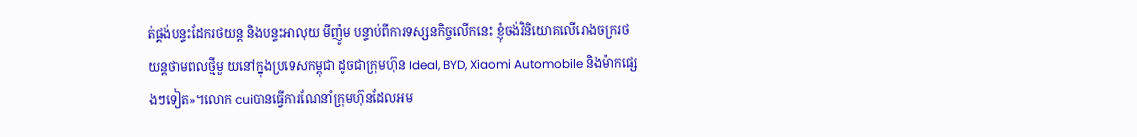ត់ផ្គង់បន្ទះដែករថយន្ត និងបន្ទះអាលុយ មីញ៉ូម បន្ទាប់ពីការទស្សនកិច្ចលើកនេះ ខ្ញុំចង់វិនិយោគលើរោងចក្ររថយន្តថាមពលថ្មីមួ យនៅក្នុងប្រទេសកម្ពុជា ដូចជាក្រុមហ៊ុន Ideal, BYD, Xiaomi Automobile និងម៉ាកផ្សេ ងៗទៀត»។លោក cuiបានធ្វើការណែនាំក្រុមហ៊ុនដែលអម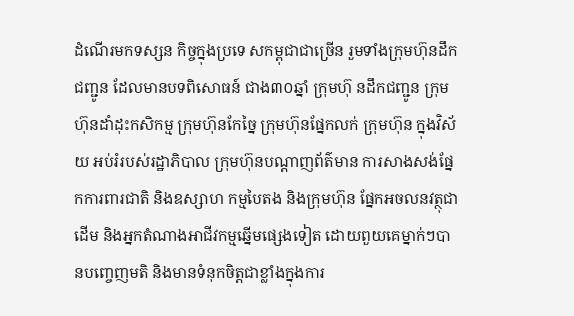ដំណើរមកទស្សន កិច្ចក្នុងប្រទេ សកម្ពុជាជាច្រើន រួមទាំងក្រុមហ៊ុនដឹកជញ្ជូន ដែលមានបទពិសោធន៍ ជាង៣០ឆ្នាំ ក្រុមហ៊ុ នដឹកជញ្ជូន ក្រុមហ៊ុនដាំដុះកសិកម្ម ក្រុមហ៊ុនកែច្នៃ ក្រុមហ៊ុនផ្នែកលក់ ក្រុមហ៊ុន ក្នុងវិស័យ អប់រំរបស់រដ្ឋាភិបាល ក្រុមហ៊ុនបណ្តាញព័ត៌មាន ការសាងសង់ផ្នែកការពារជាតិ និងឧស្សាហ កម្មបៃតង និងក្រុមហ៊ុន ផ្នែកអចលនវត្ថុជាដើម និងអ្នកតំណាងអាជីវកម្មឆ្នើមផ្សេងទៀត ដោយពួយគេម្នាក់ៗបានបញ្ចេញមតិ និងមានទំនុកចិត្តជាខ្លាំងក្នុងការ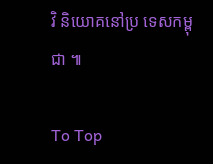វិ និយោគនៅប្រ ទេសកម្ពុជា ៕

To Top